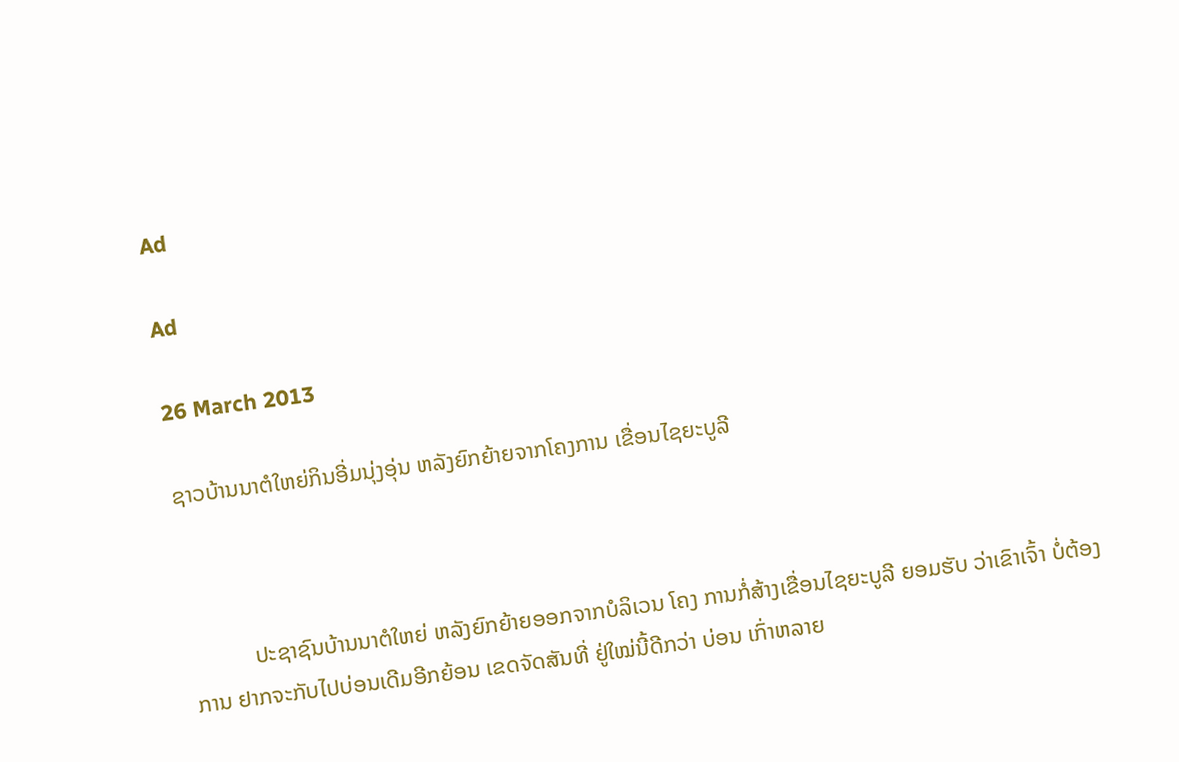Ad

Ad

26 March 2013

ຊາວບ້ານນາຕໍໃຫຍ່ກິນອີ່ມນຸ່ງອຸ່ນ ຫລັງຍົກຍ້າຍຈາກໂຄງການ ເຂື່ອນໄຊຍະບູລີ



           ປະຊາຊົນບ້ານນາຕໍໃຫຍ່ ຫລັງຍົກຍ້າຍອອກຈາກບໍລິເວນ ໂຄງ ການກໍ່ສ້າງເຂື່ອນໄຊຍະບູລີ ຍອມຮັບ ວ່າເຂົາເຈົ້າ ບໍ່ຕ້ອງການ ຢາກຈະກັບໄປບ່ອນເດີມອີກຍ້ອນ ເຂດຈັດສັນທີ່ ຢູ່ໃໝ່ນີ້ດີກວ່າ ບ່ອນ ເກົ່າຫລາຍ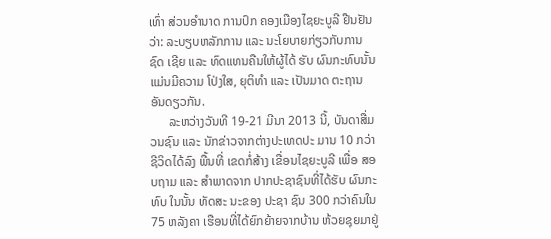ເທົ່າ ສ່ວນອຳນາດ ການປົກ ຄອງເມືອງໄຊຍະບູລີ ຢືນຢັນວ່າ: ລະບຽບຫລັກການ ແລະ ນະໂຍບາຍກ່ຽວກັບການຊົດ ເຊີຍ ແລະ ທົດແທນຄືນໃຫ້ຜູ້ໄດ້ ຮັບ ຜົນກະທົບນັ້ນແມ່ນມີຄວາມ ໂປ່ງໃສ, ຍຸຕິທຳ ແລະ ເປັນມາດ ຕະຖານອັນດຽວກັນ.
      ລະຫວ່າງວັນທີ 19-21 ມີນາ 2013 ນີ້, ບັນດາສື່ມວນຊົນ ແລະ ນັກຂ່າວຈາກຕ່າງປະເທດປະ ມານ 10 ກວ່າຊີວິດໄດ້ລົງ ພື້ນທີ່ ເຂດກໍ່ສ້າງ ເຂື່ອນໄຊຍະບູລີ ເພື່ອ ສອບຖາມ ແລະ ສຳພາດຈາກ ປາກປະຊາຊົນທີ່ໄດ້ຮັບ ຜົນກະ ທົບ ໃນນັ້ນ ທັດສະ ນະຂອງ ປະຊາ ຊົນ 300 ກວ່າຄົນໃນ 75 ຫລັງຄາ ເຮືອນທີ່ໄດ້ຍົກຍ້າຍຈາກບ້ານ ຫ້ວຍຊຸຍມາຢູ່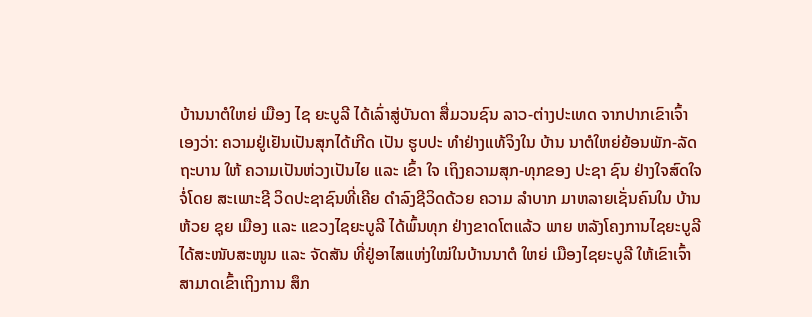ບ້ານນາຕໍໃຫຍ່ ເມືອງ ໄຊ ຍະບູລີ ໄດ້ເລົ່າສູ່ບັນດາ ສື່ມວນຊົນ ລາວ-ຕ່າງປະເທດ ຈາກປາກເຂົາເຈົ້າ ເອງວ່າ: ຄວາມຢູ່ເຢັນເປັນສຸກໄດ້ເກີດ ເປັນ ຮູບປະ ທຳຢ່າງແທ້ຈິງໃນ ບ້ານ ນາຕໍໃຫຍ່ຍ້ອນພັກ-ລັດຖະບານ ໃຫ້ ຄວາມເປັນຫ່ວງເປັນໄຍ ແລະ ເຂົ້າ ໃຈ ເຖິງຄວາມສຸກ-ທຸກຂອງ ປະຊາ ຊົນ ຢ່າງໃຈສົດໃຈຈໍ່ໂດຍ ສະເພາະຊີ ວິດປະຊາຊົນທີ່ເຄີຍ ດຳລົງຊີວິດດ້ວຍ ຄວາມ ລຳບາກ ມາຫລາຍເຊັ່ນຄົນໃນ ບ້ານຫ້ວຍ ຊຸຍ ເມືອງ ແລະ ແຂວງໄຊຍະບູລີ ໄດ້ພົ້ນທຸກ ຢ່າງຂາດໂຕແລ້ວ ພາຍ ຫລັງໂຄງການໄຊຍະບູລີ ໄດ້ສະໜັບສະໜູນ ແລະ ຈັດສັນ ທີ່ຢູ່ອາໄສແຫ່ງໃໝ່ໃນບ້ານນາຕໍ ໃຫຍ່ ເມືອງໄຊຍະບູລີ ໃຫ້ເຂົາເຈົ້າ ສາມາດເຂົ້າເຖິງການ ສຶກ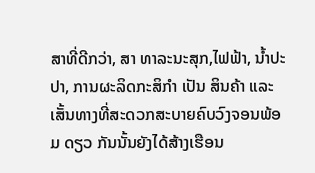ສາທີ່ດີກວ່າ, ສາ ທາລະນະສຸກ,ໄຟຟ້າ, ນ້ຳປະປາ, ການຜະລິດກະສິກຳ ເປັນ ສິນຄ້າ ແລະ ເສັ້ນທາງທີ່ສະດວກສະບາຍຄົບວົງຈອນພ້ອມ ດຽວ ກັນນັ້ນຍັງໄດ້ສ້າງເຮືອນ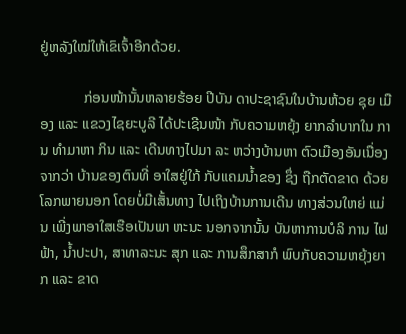ຢູ່ຫລັງໃໝ່ໃຫ້ເຂົເຈົ້າອີກດ້ວຍ.

            ກ່ອນໜ້ານັ້ນຫລາຍຮ້ອຍ ປີບັນ ດາປະຊາຊົນໃນບ້ານຫ້ວຍ ຊຸຍ ເມືອງ ແລະ ແຂວງໄຊຍະບູລີ ໄດ້ປະເຊີນໜ້າ ກັບຄວາມຫຍຸ້ງ ຍາກລຳບາກໃນ ການ ທຳມາຫາ ກິນ ແລະ ເດີນທາງໄປມາ ລະ ຫວ່າງບ້ານຫາ ຕົວເມືອງອັນເນື່ອງຈາກວ່າ ບ້ານຂອງຕົນທີ່ ອາໃສຢູ່ໃກ້ ກັບແຄມນ້ຳຂອງ ຊຶ່ງ ຖືກຕັດຂາດ ດ້ວຍໂລກພາຍນອກ ໂດຍບໍ່ມີເສັ້ນທາງ ໄປເຖິງບ້ານການເດີນ ທາງສ່ວນໃຫຍ່ ແມ່ນ ເພີ່ງພາອາໃສເຮືອເປັນພາ ຫະນະ ນອກຈາກນັ້ນ ບັນຫາການບໍລິ ການ ໄຟຟ້າ, ນ້ຳປະປາ, ສາທາລະນະ ສຸກ ແລະ ການສຶກສາກໍ ພົບກັບຄວາມຫຍຸ້ງຍາກ ແລະ ຂາດ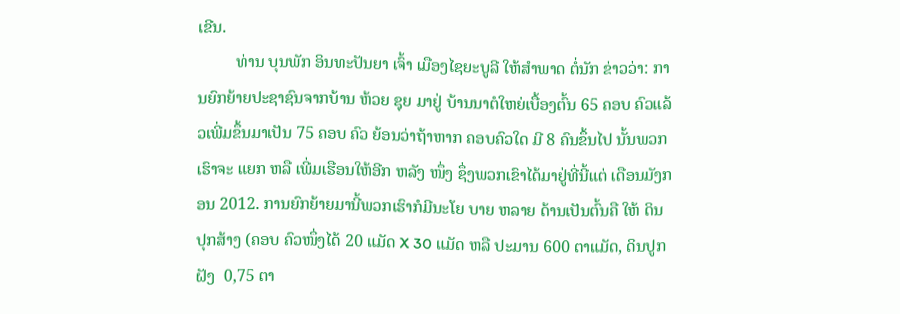ເຂີນ.
         ທ່ານ ບຸນພັກ ອິນທະປັນຍາ ເຈົ້າ ເມືອງໄຊຍະບູລີ ໃຫ້ສຳພາດ ຕໍ່ນັກ ຂ່າວວ່າ: ການຍົກຍ້າຍປະຊາຊົນຈາກບ້ານ ຫ້ວຍ ຊຸຍ ມາຢູ່ ບ້ານນາຕໍໃຫຍ່ເບື້ອງຕົ້ນ 65 ຄອບ ຄົວແລ້ວເພີ່ມຂຶ້ນມາເປັນ 75 ຄອບ ຄົວ ຍ້ອນວ່າຖ້າຫາກ ຄອບຄົວໃດ ມີ 8 ຄົນຂຶ້ນໄປ ນັ້ນພວກ ເຮົາຈະ ແຍກ ຫລື ເພີ່ມເຮືອນໃຫ້ອີກ ຫລັງ ໜຶ່ງ ຊຶ່ງພວກເຂົາໄດ້ມາຢູ່ທີ່ນີ້ແຕ່ ເດືອນມັງກອນ 2012. ການຍົກຍ້າຍມານີ້ພວກເຮົາກໍມີນະໂຍ ບາຍ ຫລາຍ ດ້ານເປັນຕົ້ນຄື ໃຫ້ ດິນປຸກສ້າງ (ຄອບ ຄົວໜຶ່ງໄດ້ 20 ແມັດ X 30 ແມັດ ຫລື ປະມານ 600 ຕາແມັດ, ດິນປູກຝັງ  0,75 ຕາ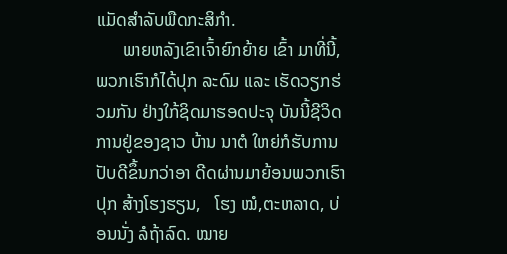ແມັດສຳລັບພືດກະສິກຳ.
      ພາຍຫລັງເຂົາເຈົ້າຍົກຍ້າຍ ເຂົ້າ ມາທີ່ນີ້, ພວກເຮົາກໍໄດ້ປຸກ ລະດົມ ແລະ ເຮັດວຽກຮ່ວມກັນ ຢ່າງໃກ້ຊິດມາຮອດປະຈຸ ບັນນີ້ຊີວິດການຢູ່ຂອງຊາວ ບ້ານ ນາຕໍ ໃຫຍ່ກໍຮັບການປັບດີຂຶ້ນກວ່າອາ ດີດຜ່ານມາຍ້ອນພວກເຮົາປຸກ ສ້າງໂຮງຮຽນ,   ໂຮງ ໝໍ,ຕະຫລາດ, ບ່ອນນັ່ງ ລໍຖ້າລົດ. ໝາຍ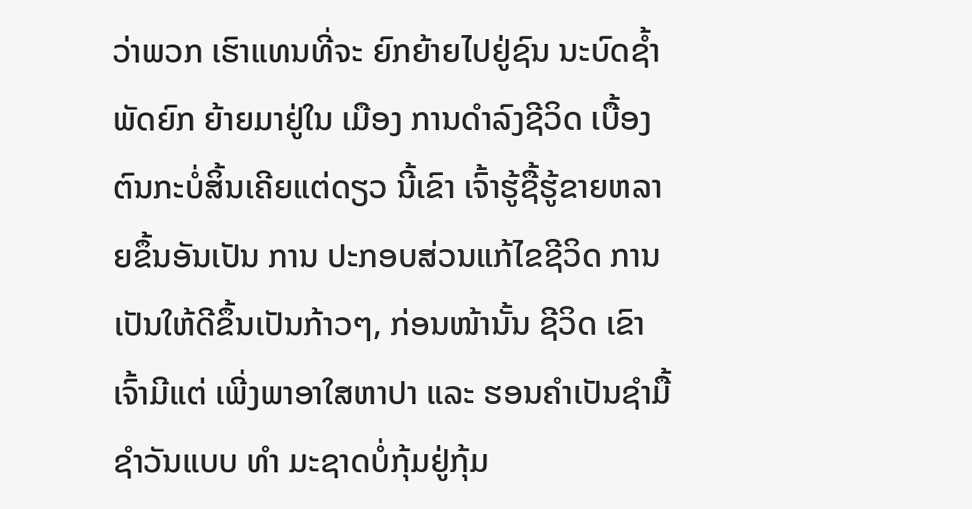ວ່າພວກ ເຮົາແທນທີ່ຈະ ຍົກຍ້າຍໄປຢູ່ຊົນ ນະບົດຊ້ຳພັດຍົກ ຍ້າຍມາຢູ່ໃນ ເມືອງ ການດຳລົງຊີວິດ ເບື້ອງ ຕົນກະບໍ່ສິ້ນເຄີຍແຕ່ດຽວ ນີ້ເຂົາ ເຈົ້າຮູ້ຊື້ຮູ້ຂາຍຫລາຍຂຶ້ນອັນເປັນ ການ ປະກອບສ່ວນແກ້ໄຂຊີວິດ ການເປັນໃຫ້ດີຂຶ້ນເປັນກ້າວໆ, ກ່ອນໜ້ານັ້ນ ຊີວິດ ເຂົາເຈົ້າມີແຕ່ ເພີ່ງພາອາໃສຫາປາ ແລະ ຮອນຄຳເປັນຊຳມື້ຊຳວັນແບບ ທຳ ມະຊາດບໍ່ກຸ້ມຢູ່ກຸ້ມ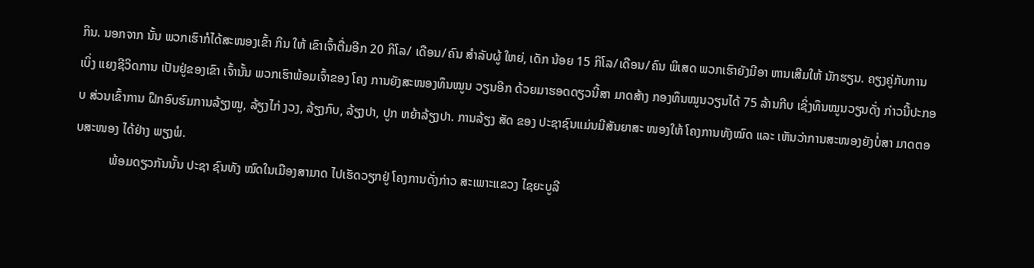ກິນ. ນອກຈາກ ນັ້ນ ພວກເຮົາກໍໄດ້ສະໜອງເຂົ້າ ກິນ ໃຫ້ ເຂົາເຈົ້າຕື່ມອີກ 20 ກິໂລ/ ເດືອນ/ຄົນ ສຳລັບຜູ້ ໃຫຍ່, ເດັກ ນ້ອຍ 15 ກິໂລ/ເດືອນ/ຄົນ ພິເສດ ພວກເຮົາຍັງມີອາ ຫານເສີມໃຫ້ ນັກຮຽນ. ຄຽງຄູ່ກັບການ ເບິ່ງ ແຍງຊີວິດການ ເປັນຢູ່ຂອງເຂົາ ເຈົ້ານັ້ນ ພວກເຮົາພ້ອມເຈົ້າຂອງ ໂຄງ ການຍັງສະໜອງທຶນໝູນ ວຽນອີກ ດ້ວຍມາຮອດດຽວນີ້ສາ ມາດສ້າງ ກອງທຶນໝູນວຽນໄດ້ 75 ລ້ານກີບ ເຊິ່ງທຶນໝູນວຽນດັ່ງ ກ່າວນີ້ປະກອບ ສ່ວນເຂົ້າການ ຝຶກອົບຮົມການລ້ຽງໝູ, ລ້ຽງໄກ່ ງວງ, ລ້ຽງກົບ, ລ້ຽງປາ, ປູກ ຫຍ້າລ້ຽງປາ. ການລ້ຽງ ສັດ ຂອງ ປະຊາຊົນແມ່ນມີສັນຍາສະ ໜອງໃຫ້ ໂຄງການທັງໝົດ ແລະ ເຫັນວ່າການສະໜອງຍັງບໍ່ສາ ມາດຕອບສະໜອງ ໄດ້ຢ່າງ ພຽງພໍ.
           ພ້ອມດຽວກັນນັ້ນ ປະຊາ ຊົນທັງ ໝົດໃນເມືອງສາມາດ ໄປເຮັດວຽກຢູ່ ໂຄງການດັ່ງກ່າວ ສະເພາະແຂວງ ໄຊຍະບູລີ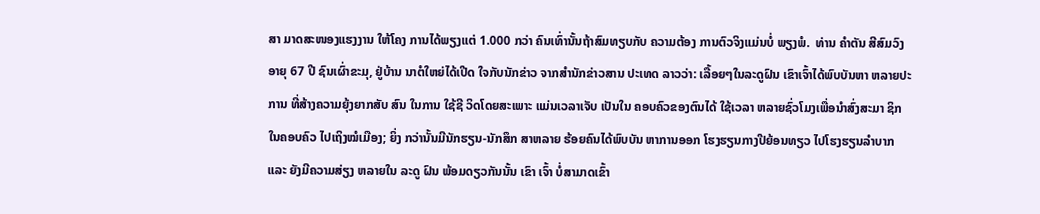ສາ ມາດສະໜອງແຮງງານ ໃຫ້ໂຄງ ການໄດ້ພຽງແຕ່ 1.000 ກວ່າ ຄົນເທົ່ານັ້ນຖ້າສົມທຽບກັບ ຄວາມຕ້ອງ ການຕົວຈິງແມ່ນບໍ່ ພຽງພໍ.  ທ່ານ ຄຳຕັນ ສີສົມວົງ ອາຍຸ 67 ປີ ຊົນເຜົ່າຂະມຸ, ຢູ່ບ້ານ ນາຕໍໃຫຍ່ໄດ້ເປີດ ໃຈກັບນັກຂ່າວ ຈາກສຳນັກຂ່າວສານ ປະເທດ ລາວວ່າ: ເລື້ອຍໆໃນລະດູຝົນ ເຂົາເຈົ້າໄດ້ພົບບັນຫາ ຫລາຍປະ ການ ທີ່ສ້າງຄວາມຍຸ້ງຍາກສັບ ສົນ ໃນການ ໃຊ້ຊີ ວິດໂດຍສະເພາະ ແມ່ນເວລາເຈັບ ເປັນໃນ ຄອບຄົວຂອງຕົນໄດ້ ໃຊ້ເວລາ ຫລາຍຊົ່ວໂມງເພື່ອນຳສົ່ງສະມາ ຊິກ ໃນຄອບຄົວ ໄປເຖິງໝໍເມືອງ; ຍິ່ງ ກວ່ານັ້ນມີນັກຮຽນ-ນັກສຶກ ສາຫລາຍ ຮ້ອຍຄົນໄດ້ພົບບັນ ຫາການອອກ ໂຮງຮຽນກາງປີຍ້ອນທຽວ ໄປໂຮງຮຽນລຳບາກ ແລະ ຍັງມີຄວາມສ່ຽງ ຫລາຍໃນ ລະດູ ຝົນ ພ້ອມດຽວກັນນັ້ນ ເຂົາ ເຈົ້າ ບໍ່ສາມາດເຂົ້າ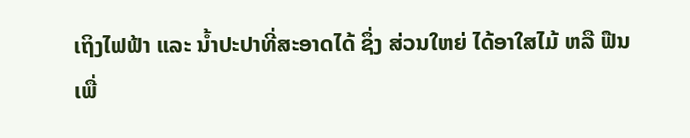ເຖິງໄຟຟ້າ ແລະ ນ້ຳປະປາທີ່ສະອາດໄດ້ ຊຶ່ງ ສ່ວນໃຫຍ່ ໄດ້ອາໃສໄມ້ ຫລື ຟືນ ເພື່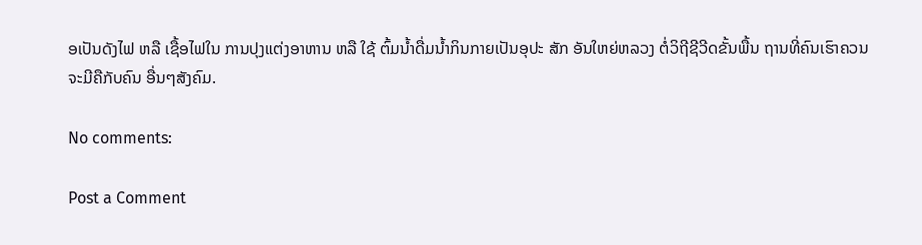ອເປັນດັງໄຟ ຫລື ເຊື້ອໄຟໃນ ການປຸງແຕ່ງອາຫານ ຫລື ໃຊ້ ຕົ້ມນ້ຳດື່ມນ້ຳກິນກາຍເປັນອຸປະ ສັກ ອັນໃຫຍ່ຫລວງ ຕໍ່ວິຖີຊີວີດຂັ້ນພື້ນ ຖານທີ່ຄົນເຮົາຄວນຈະມີຄືກັບຄົນ ອື່ນໆສັງຄົມ.

No comments:

Post a Comment